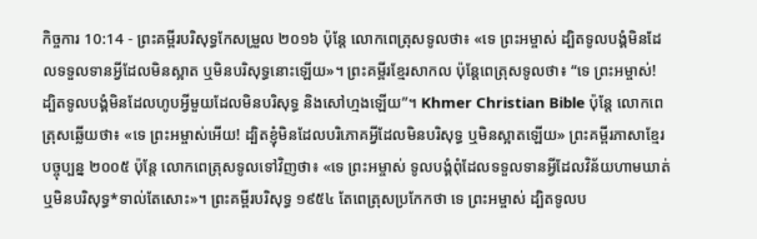កិច្ចការ 10:14 - ព្រះគម្ពីរបរិសុទ្ធកែសម្រួល ២០១៦ ប៉ុន្ដែ លោកពេត្រុសទូលថា៖ «ទេ ព្រះអម្ចាស់ ដ្បិតទូលបង្គំមិនដែលទទួលទានអ្វីដែលមិនស្អាត ឬមិនបរិសុទ្ធនោះឡើយ»។ ព្រះគម្ពីរខ្មែរសាកល ប៉ុន្តែពេត្រុសទូលថា៖ “ទេ ព្រះអម្ចាស់! ដ្បិតទូលបង្គំមិនដែលហូបអ្វីមួយដែលមិនបរិសុទ្ធ និងសៅហ្មងឡើយ”។ Khmer Christian Bible ប៉ុន្ដែ លោកពេត្រុសឆ្លើយថា៖ «ទេ ព្រះអម្ចាស់អើយ! ដ្បិតខ្ញុំមិនដែលបរិភោគអ្វីដែលមិនបរិសុទ្ធ ឬមិនស្អាតឡើយ» ព្រះគម្ពីរភាសាខ្មែរបច្ចុប្បន្ន ២០០៥ ប៉ុន្តែ លោកពេត្រុសទូលទៅវិញថា៖ «ទេ ព្រះអម្ចាស់ ទូលបង្គំពុំដែលទទួលទានអ្វីដែលវិន័យហាមឃាត់ ឬមិនបរិសុទ្ធ*ទាល់តែសោះ»។ ព្រះគម្ពីរបរិសុទ្ធ ១៩៥៤ តែពេត្រុសប្រកែកថា ទេ ព្រះអម្ចាស់ ដ្បិតទូលប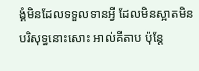ង្គំមិនដែលទទួលទានអ្វី ដែលមិនស្អាតមិនបរិសុទ្ធនោះសោះ អាល់គីតាប ប៉ុន្ដែ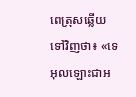ពេត្រុសឆ្លើយទៅវិញថា៖ «ទេ អុលឡោះជាអ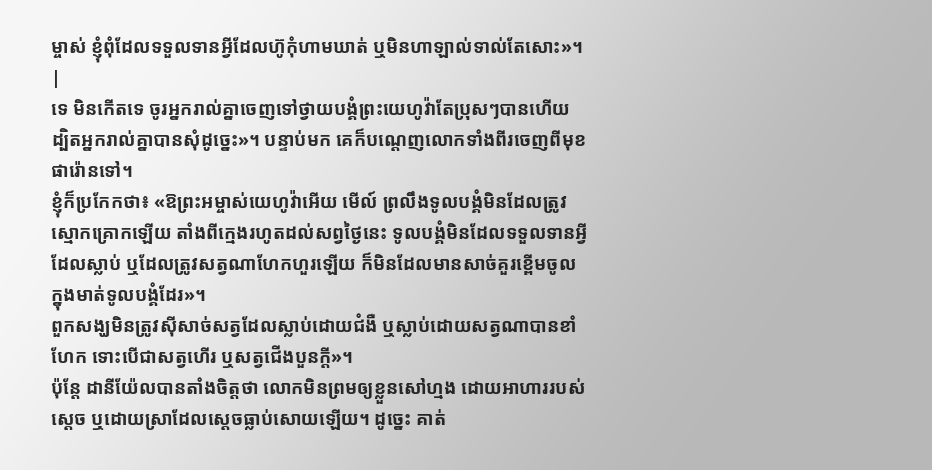ម្ចាស់ ខ្ញុំពុំដែលទទួលទានអ្វីដែលហ៊ូកុំហាមឃាត់ ឬមិនហាឡាល់ទាល់តែសោះ»។ |
ទេ មិនកើតទេ ចូរអ្នករាល់គ្នាចេញទៅថ្វាយបង្គំព្រះយេហូវ៉ាតែប្រុសៗបានហើយ ដ្បិតអ្នករាល់គ្នាបានសុំដូច្នេះ»។ បន្ទាប់មក គេក៏បណ្តេញលោកទាំងពីរចេញពីមុខផារ៉ោនទៅ។
ខ្ញុំក៏ប្រកែកថា៖ «ឱព្រះអម្ចាស់យេហូវ៉ាអើយ មើល៍ ព្រលឹងទូលបង្គំមិនដែលត្រូវស្មោកគ្រោកឡើយ តាំងពីក្មេងរហូតដល់សព្វថ្ងៃនេះ ទូលបង្គំមិនដែលទទួលទានអ្វីដែលស្លាប់ ឬដែលត្រូវសត្វណាហែកហួរឡើយ ក៏មិនដែលមានសាច់គួរខ្ពើមចូលក្នុងមាត់ទូលបង្គំដែរ»។
ពួកសង្ឃមិនត្រូវស៊ីសាច់សត្វដែលស្លាប់ដោយជំងឺ ឬស្លាប់ដោយសត្វណាបានខាំហែក ទោះបើជាសត្វហើរ ឬសត្វជើងបួនក្តី»។
ប៉ុន្តែ ដានីយ៉ែលបានតាំងចិត្តថា លោកមិនព្រមឲ្យខ្លួនសៅហ្មង ដោយអាហាររបស់ស្តេច ឬដោយស្រាដែលស្ដេចធ្លាប់សោយឡើយ។ ដូច្នេះ គាត់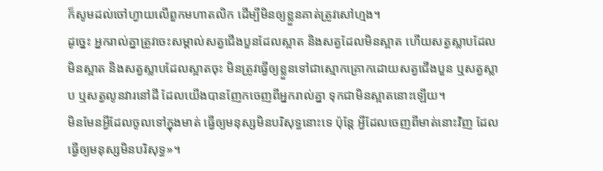ក៏សូមដល់ចៅហ្វាយលើពួកមហាតលិក ដើម្បីមិនឲ្យខ្លួនគាត់ត្រូវសៅហ្មង។
ដូច្នេះ អ្នករាល់គ្នាត្រូវចេះសម្គាល់សត្វជើងបួនដែលស្អាត និងសត្វដែលមិនស្អាត ហើយសត្វស្លាបដែលមិនស្អាត និងសត្វស្លាបដែលស្អាតចុះ មិនត្រូវធ្វើឲ្យខ្លួនទៅជាស្មោកគ្រោកដោយសត្វជើងបួន ឬសត្វស្លាប ឬសត្វលូនវារនៅដី ដែលយើងបានញែកចេញពីអ្នករាល់គ្នា ទុកជាមិនស្អាតនោះឡើយ។
មិនមែនអ្វីដែលចូលទៅក្នុងមាត់ ធ្វើឲ្យមនុស្សមិនបរិសុទ្ធនោះទេ ប៉ុន្តែ អ្វីដែលចេញពីមាត់នោះវិញ ដែលធ្វើឲ្យមនុស្សមិនបរិសុទ្ធ»។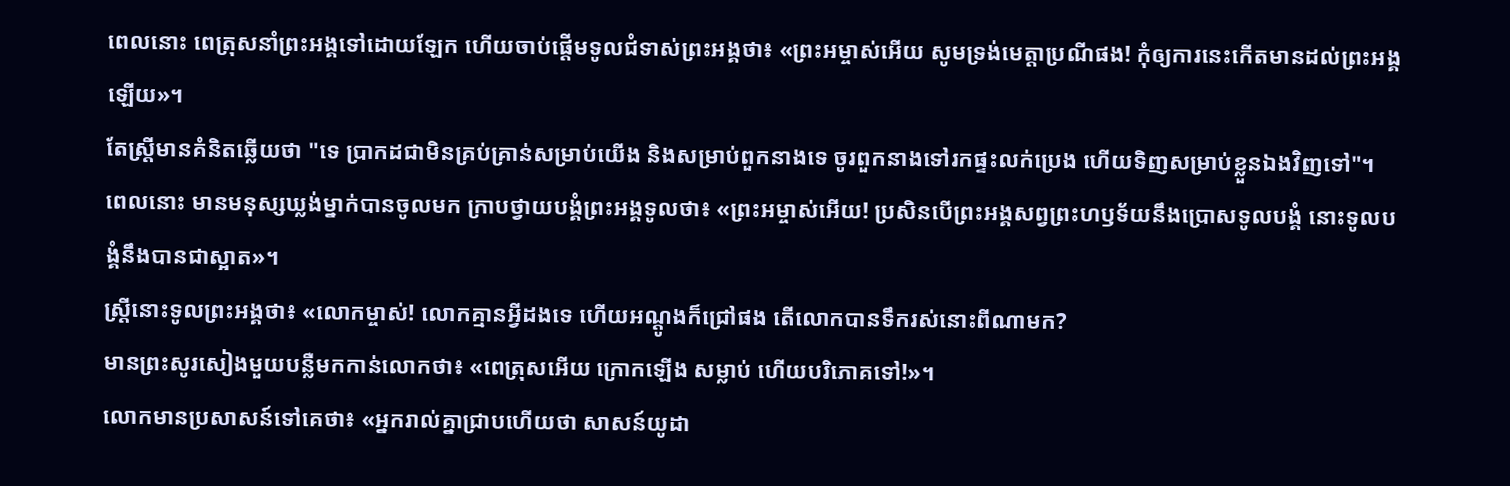ពេលនោះ ពេត្រុសនាំព្រះអង្គទៅដោយឡែក ហើយចាប់ផ្ដើមទូលជំទាស់ព្រះអង្គថា៖ «ព្រះអម្ចាស់អើយ សូមទ្រង់មេត្តាប្រណីផង! កុំឲ្យការនេះកើតមានដល់ព្រះអង្គឡើយ»។
តែស្ត្រីមានគំនិតឆ្លើយថា "ទេ ប្រាកដជាមិនគ្រប់គ្រាន់សម្រាប់យើង និងសម្រាប់ពួកនាងទេ ចូរពួកនាងទៅរកផ្ទះលក់ប្រេង ហើយទិញសម្រាប់ខ្លួនឯងវិញទៅ"។
ពេលនោះ មានមនុស្សឃ្លង់ម្នាក់បានចូលមក ក្រាបថ្វាយបង្គំព្រះអង្គទូលថា៖ «ព្រះអម្ចាស់អើយ! ប្រសិនបើព្រះអង្គសព្វព្រះហឫទ័យនឹងប្រោសទូលបង្គំ នោះទូលបង្គំនឹងបានជាស្អាត»។
ស្ត្រីនោះទូលព្រះអង្គថា៖ «លោកម្ចាស់! លោកគ្មានអ្វីដងទេ ហើយអណ្តូងក៏ជ្រៅផង តើលោកបានទឹករស់នោះពីណាមក?
មានព្រះសូរសៀងមួយបន្លឺមកកាន់លោកថា៖ «ពេត្រុសអើយ ក្រោកឡើង សម្លាប់ ហើយបរិភោគទៅ!»។
លោកមានប្រសាសន៍ទៅគេថា៖ «អ្នករាល់គ្នាជ្រាបហើយថា សាសន៍យូដា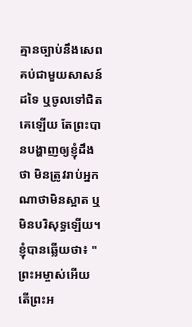គ្មានច្បាប់នឹងសេពគប់ជាមួយសាសន៍ដទៃ ឬចូលទៅជិតគេឡើយ តែព្រះបានបង្ហាញឲ្យខ្ញុំដឹងថា មិនត្រូវរាប់អ្នកណាថាមិនស្អាត ឬមិនបរិសុទ្ធឡើយ។
ខ្ញុំបានឆ្លើយថា៖ "ព្រះអម្ចាស់អើយ តើព្រះអ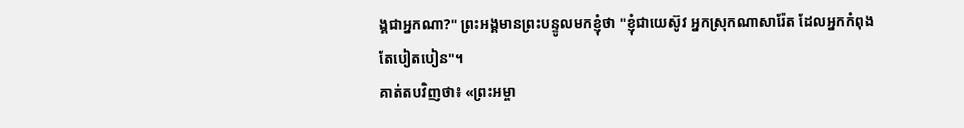ង្គជាអ្នកណា?" ព្រះអង្គមានព្រះបន្ទូលមកខ្ញុំថា "ខ្ញុំជាយេស៊ូវ អ្នកស្រុកណាសារ៉ែត ដែលអ្នកកំពុងតែបៀតបៀន"។
គាត់តបវិញថា៖ «ព្រះអម្ចា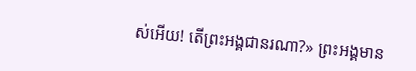ស់អើយ! តើព្រះអង្គជានរណា?» ព្រះអង្គមាន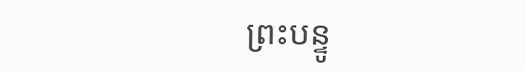ព្រះបន្ទូ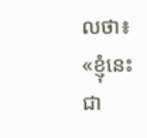លថា៖ «ខ្ញុំនេះជា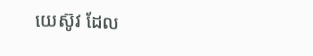យេស៊ូវ ដែល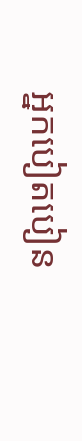អ្នកបៀតបៀន